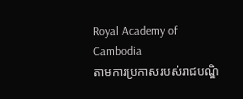Royal Academy of Cambodia
តាមការប្រកាសរបស់រាជបណ្ឌិ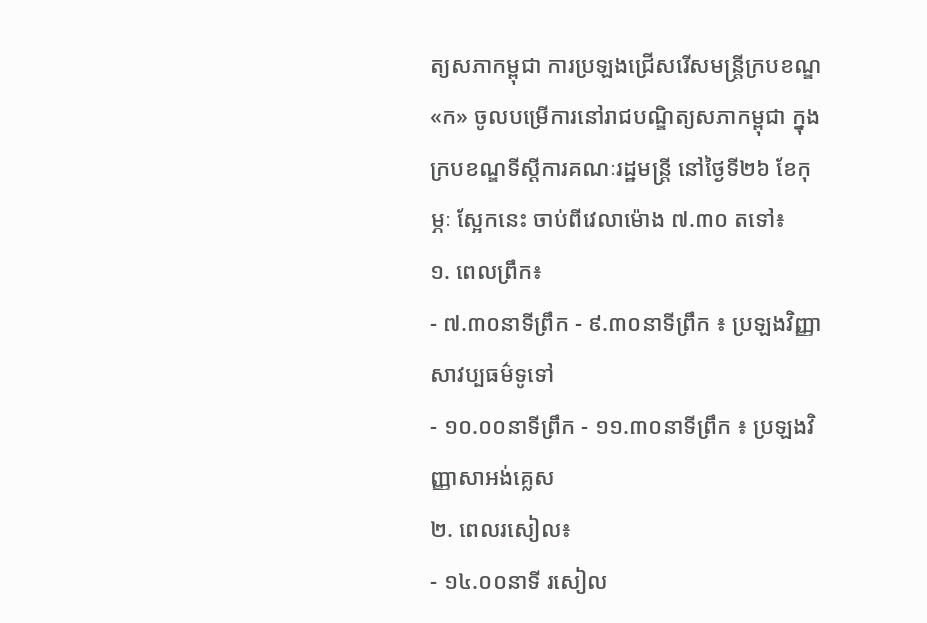ត្យសភាកម្ពុជា ការប្រឡងជ្រើសរើសមន្ត្រីក្របខណ្ឌ«ក» ចូលបម្រើការនៅរាជបណ្ឌិត្យសភាកម្ពុជា ក្នុងក្របខណ្ឌទីស្តីការគណៈរដ្ឋមន្ត្រី នៅថ្ងៃទី២៦ ខែកុម្ភៈ ស្អែកនេះ ចាប់ពីវេលាម៉ោង ៧.៣០ តទៅ៖
១. ពេលព្រឹក៖
- ៧.៣០នាទីព្រឹក - ៩.៣០នាទីព្រឹក ៖ ប្រឡងវិញ្ញាសាវប្បធម៌ទូទៅ
- ១០.០០នាទីព្រឹក - ១១.៣០នាទីព្រឹក ៖ ប្រឡងវិញ្ញាសាអង់គ្លេស
២. ពេលរសៀល៖
- ១៤.០០នាទី រសៀល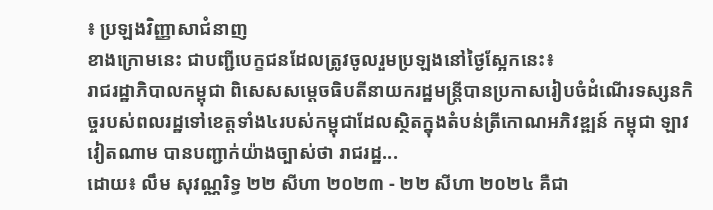៖ ប្រឡងវិញ្ញាសាជំនាញ
ខាងក្រោមនេះ ជាបញ្ជីបេក្ខជនដែលត្រូវចូលរួមប្រឡងនៅថ្ងៃស្អែកនេះ៖
រាជរដ្ឋាភិបាលកម្ពុជា ពិសេសសម្ដេចធិបតីនាយករដ្ឋមន្ត្រីបានប្រកាសរៀបចំដំណើរទស្សនកិច្ចរបស់ពលរដ្ឋទៅខេត្តទាំង៤របស់កម្ពុជាដែលស្ថិតក្នុងតំបន់ត្រីកោណអភិវឌ្ឍន៍ កម្ពុជា ឡាវ វៀតណាម បានបញ្ជាក់យ៉ាងច្បាស់ថា រាជរដ្ឋ...
ដោយ៖ លឹម សុវណ្ណរិទ្ធ ២២ សីហា ២០២៣ - ២២ សីហា ២០២៤ គឺជា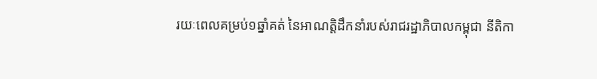រយៈពេលគម្រប់១ឆ្នាំគត់ នៃអាណត្តិដឹកនាំរបស់រាជរដ្ឋាភិបាលកម្ពុជា នីតិកា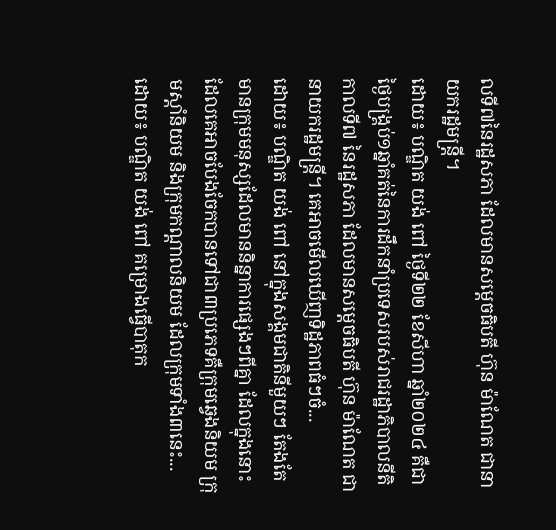លទី៧នៃរដ្ឋសភា ដែលមានសម្ដេចធិបតី ហ៊ុន ម៉ាណែត ជានាយករដ្ឋមន្ត្រី។
ដោយ៖ បណ្ឌិត យង់ ពៅ ថ្ងៃទី២២ ខែសីហា ឆ្នាំ២០២៤ គឺជាថ្ងៃបង្គ្រប់១ឆ្នាំគត់នៃការដឹកនាំប្រទេសរបស់រាជរដ្ឋាភិបាលនីតិកាលទី៧ នៃរដ្ឋសភា ដែលមានសម្ដេចធិបតី ហ៊ុន ម៉ាណែត ជានាយករដ្ឋមន្ត្រី។ គេអាចមើលឃើញទិដ្ឋភាពធំៗចំ...
ដោយ៖ បណ្ឌិត យង់ ពៅ នៅក្នុងសង្គមជាតិនីមួយៗ តែងតែមានក្រុមមនុស្សដែលមាននិន្នាការផ្សេងៗពីគ្នា ដែលក្នុងនោះ ដែលគេអាចបែងចែកបានទៅជា៣ប្រភេទគឺក្រុមឆ្វេងនិយម ក្រុមស្ដាំនិយម និងក្រុមកណ្ដាលនិយម ដែលក្រុមទាំង៣នេះ...
ដោយ៖ បណ្ឌិត យង់ ពៅ គម្រោងធ្វើបាតុក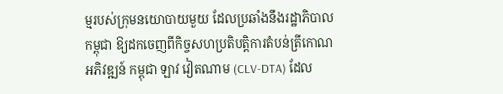ម្មរបស់ក្រុមនយោបាយមួយ ដែលប្រឆាំងនឹងរដ្ឋាភិបាលកម្ពុជា ឱ្យដកចេញពីកិច្ចសហប្រតិបត្តិការតំបន់ត្រីកោណអភិវឌ្ឍន៍ កម្ពុជា ឡាវ វៀតណាម (CLV-DTA) ដែល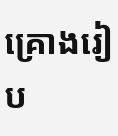គ្រោងរៀប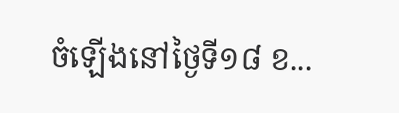ចំឡើងនៅថ្ងៃទី១៨ ខ...